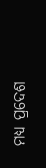ମଧ୍ଯ ପ୍ରଦେଶ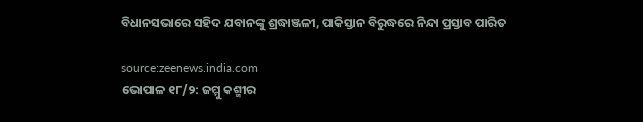ବିଧାନସଭାରେ ସହିଦ ଯବାନଙ୍କୁ ଶ୍ରଦ୍ଧାଞ୍ଜଳୀ, ପାକିସ୍ତାନ ବିରୁଦ୍ଧରେ ନିନ୍ଦା ପ୍ରସ୍ତାବ ପାରିତ

source:zeenews.india.com
ଭୋପାଳ ୧୮/୨: ଜମ୍ମୁ କଶ୍ମୀର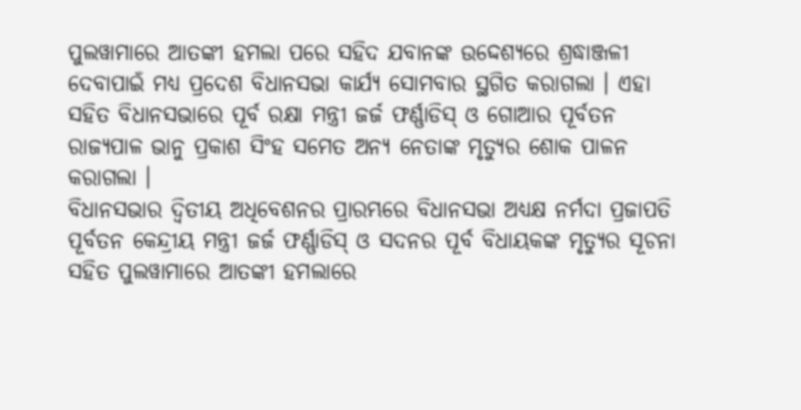ପୁଲୱାମାରେ ଆତଙ୍କୀ ହମଲା ପରେ ସହିଦ ଯବାନଙ୍କ ଉଦ୍ଦେଶ୍ୟରେ ଶ୍ରଦ୍ଧାଞ୍ଜଳୀ ଦେବାପାଇଁ ମଧ୍ଯ ପ୍ରଦେଶ ବିଧାନସଭା କାର୍ଯ୍ଯ ସୋମବାର ସ୍ଥଗିତ କରାଗଲା । ଏହା ସହିତ ବିଧାନସଭାରେ ପୂର୍ବ ରକ୍ଷା ମନ୍ତ୍ରୀ ଜର୍ଜ ଫର୍ଣ୍ଣାଡିସ୍ ଓ ଗୋଆର ପୂର୍ବତନ ରାଜ୍ଯପାଳ ଭାନୁ ପ୍ରକାଶ ସିଂହ ସମେତ ଅନ୍ୟ ନେତାଙ୍କ ମୃତ୍ଯୁର ଶୋକ ପାଳନ କରାଗଲା ।
ବିଧାନସଭାର ଦ୍ୱିତୀୟ ଅଧିବେଶନର ପ୍ରାରମ୍ଭରେ ବିଧାନସଭା ଅଧ୍ଯକ୍ଷ ନର୍ମଦା ପ୍ରଜାପତି ପୂର୍ବତନ କେନ୍ଦ୍ରୀୟ ମନ୍ତ୍ରୀ ଜର୍ଜ ଫର୍ଣ୍ଣାଡିସ୍ ଓ ସଦନର ପୂର୍ବ ବିଧାୟକଙ୍କ ମୃତ୍ଯୁର ସୂଚନା ସହିତ ପୁଲୱାମାରେ ଆତଙ୍କୀ ହମଲାରେ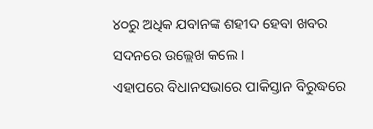୪୦ରୁ ଅଧିକ ଯବାନଙ୍କ ଶହୀଦ ହେବା ଖବର ସଦନରେ ଉଲ୍ଲେଖ କଲେ ।
ଏହାପରେ ବିଧାନସଭାରେ ପାକିସ୍ତାନ ବିରୁଦ୍ଧରେ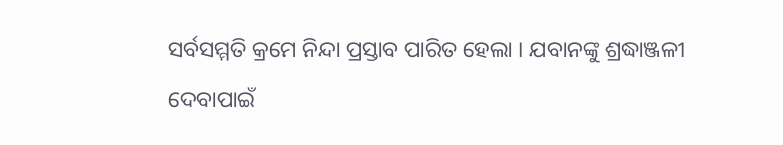ସର୍ବସମ୍ମତି କ୍ରମେ ନିନ୍ଦା ପ୍ରସ୍ତାବ ପାରିତ ହେଲା । ଯବାନଙ୍କୁ ଶ୍ରଦ୍ଧାଞ୍ଜଳୀ ଦେବାପାଇଁ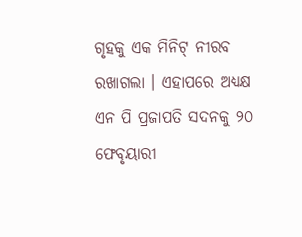ଗୃହକୁ ଏକ ମିନିଟ୍ ନୀରବ ରଖାଗଲା । ଏହାପରେ ଅଧ୍ଯକ୍ଷ ଏନ ପି ପ୍ରଜାପତି ସଦନକୁ ୨୦ ଫେବୃୟାରୀ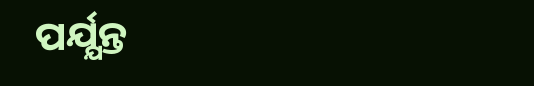ପର୍ଯ୍ଯନ୍ତ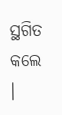ସ୍ଥଗିତ କଲେ ।